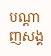បណ្តាញសង្គ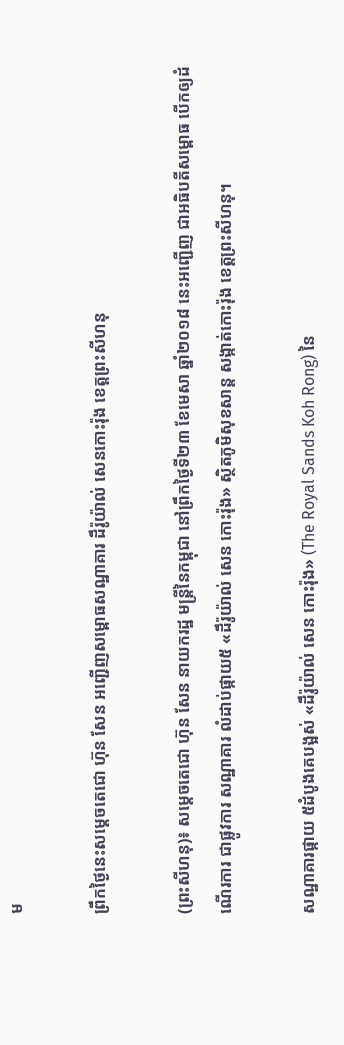ម

ព្រឹកថ្ងៃនេះសម្ដេចតេជោ ហ៊ុន សែន អញ្ជើញសម្ពោធសណ្ឋាគារ ដឹរ៉ូយ៉ាល់ សេនកោះរ៉ុង ខេត្តព្រះសីហនុ

(ព្រះសីហនុ)៖ សម្ដេចតេជោ ហ៊ុន សែន នាយករដ្ឋ មន្ដ្រីនៃកម្ពុជា នៅព្រឹកថ្ងៃទី២៣ ខែមេសា ឆ្នាំ២០១៨ នេះអញ្ជើញ ជាអធិបតីសម្ពោធ បើកឲ្យដំណើរការ ជាផ្លូវការ សណ្ឋាគារ លំដាប់ផ្កាយ៥ «ដឹរ៉ូយ៉ាល់ សេន កោះរ៉ុង» ស្ថិតភូមិសុខសាន្ដ សង្កាត់កោះរ៉ុង ខេត្តព្រះសីហនុ។

សណ្ឋាគារផ្កាយ ៥ដំបូងគេបង្អស់ «ដឹរ៉ូយ៉ាល់ សេន កោះរ៉ុង» (The Royal Sands Koh Rong) នៃ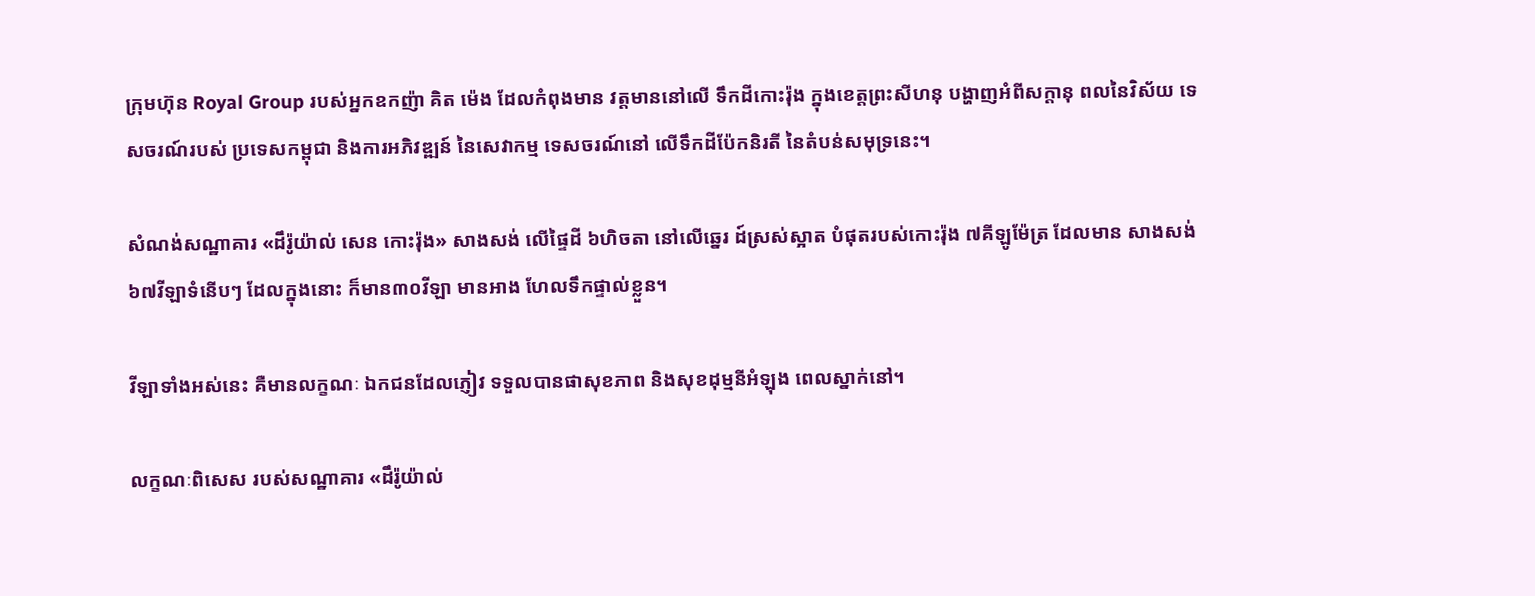ក្រុមហ៊ុន Royal Group របស់អ្នកឧកញ៉ា គិត ម៉េង ដែលកំពុងមាន វត្តមាននៅលើ ទឹកដីកោះរ៉ុង ក្នុងខេត្តព្រះសីហនុ បង្ហាញអំពីសក្ដានុ ពលនៃវិស័យ ទេសចរណ៍របស់ ប្រទេសកម្ពុជា និងការអភិវឌ្ឍន៍ នៃសេវាកម្ម ទេសចរណ៍នៅ លើទឹកដីប៉ែកនិរតី នៃតំបន់សមុទ្រនេះ។

សំណង់សណ្ឋាគារ «ដឹរ៉ូយ៉ាល់ សេន កោះរ៉ុង» សាងសង់ លើផ្ទៃដី ៦ហិចតា នៅលើឆ្នេរ ដ៍ស្រស់ស្អាត បំផុតរបស់កោះរ៉ុង ៧គីឡូម៉ែត្រ ដែលមាន សាងសង់ ៦៧វីឡាទំនើបៗ ដែលក្នុងនោះ ក៏មាន៣០វីឡា មានអាង ហែលទឹកផ្ទាល់ខ្លួន។

វីឡាទាំងអស់នេះ គឺមានលក្ខណៈ ឯកជនដែលភ្ញៀវ ទទួលបានផាសុខភាព និងសុខដុម្មនីអំឡុង ពេលស្នាក់នៅ។

លក្ខណៈពិសេស របស់សណ្ឋាគារ «ដឹរ៉ូយ៉ាល់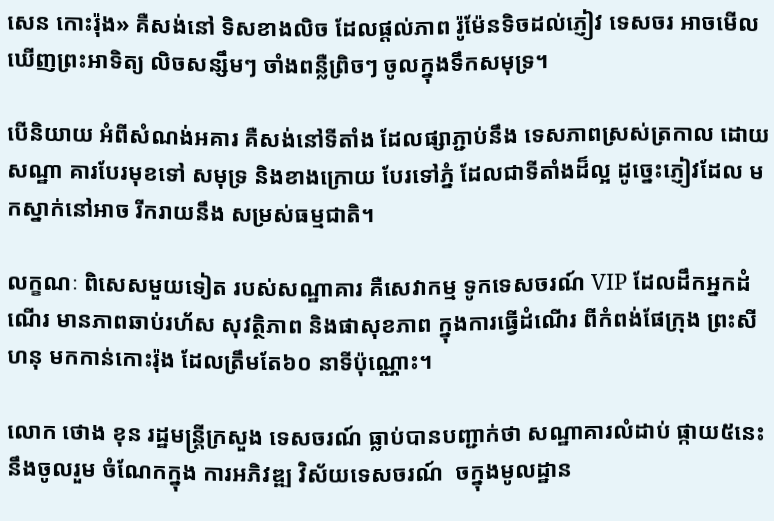សេន កោះរ៉ុង» គឺសង់នៅ ទិសខាងលិច ដែលផ្ដល់ភាព រ៉ូម៉ែនទិចដល់ភ្ញៀវ ទេសចរ អាចមើល ឃើញព្រះអាទិត្យ លិចសន្សឹមៗ ចាំងពន្លឺព្រិចៗ ចូលក្នុងទឹកសមុទ្រ។

បើនិយាយ អំពីសំណង់អគារ គឺសង់នៅទីតាំង ដែលផ្សាភ្ជាប់នឹង ទេសភាពស្រស់ត្រកាល ដោយសណ្ឋា គារបែរមុខទៅ សមុទ្រ និងខាងក្រោយ បែរទៅភ្នំ ដែលជាទីតាំងដ៏ល្អ ដូច្នេះភ្ញៀវដែល មកស្នាក់នៅអាច រីករាយនឹង សម្រស់ធម្មជាតិ។

លក្ខណៈ ពិសេសមួយទៀត របស់សណ្ឋាគារ គឺសេវាកម្ម ទូកទេសចរណ៍ VIP ដែលដឹកអ្នកដំណើរ មានភាពឆាប់រហ័ស សុវត្ថិភាព និងផាសុខភាព ក្នុងការធ្វើដំណើរ ពីកំពង់ផែក្រុង ព្រះសីហនុ មកកាន់កោះរ៉ុង ដែលត្រឹមតែ៦០ នាទីប៉ុណ្ណោះ។

លោក ថោង ខុន រដ្ឋមន្ដ្រីក្រសួង ទេសចរណ៍ ធ្លាប់បានបញ្ជាក់ថា សណ្ឋាគារលំដាប់ ផ្កាយ៥នេះ នឹងចូលរួម ចំណែកក្នុង ការអភិវឌ្ឍ វិស័យទេសចរណ៍  ចក្នុងមូលដ្ឋាន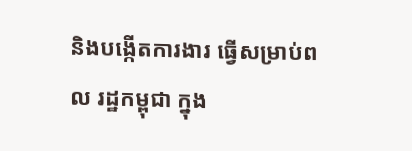និងបង្កើតការងារ ធ្វើសម្រាប់ពល រដ្ឋកម្ពុជា ក្នុង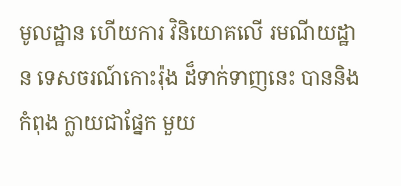មូលដ្ឋាន ហើយការ វិនិយោគលើ រមណីយដ្ឋាន ទេសចរណ៍កោះរ៉ុង ដ៏ទាក់ទាញនេះ បាននិងកំពុង ក្លាយជាផ្នែក មួយ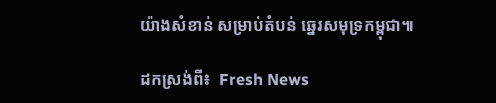យ៉ាងសំខាន់ សម្រាប់តំបន់ ឆ្នេរសមុទ្រកម្ពុជា៕

ដកស្រង់ពី៖  Fresh News